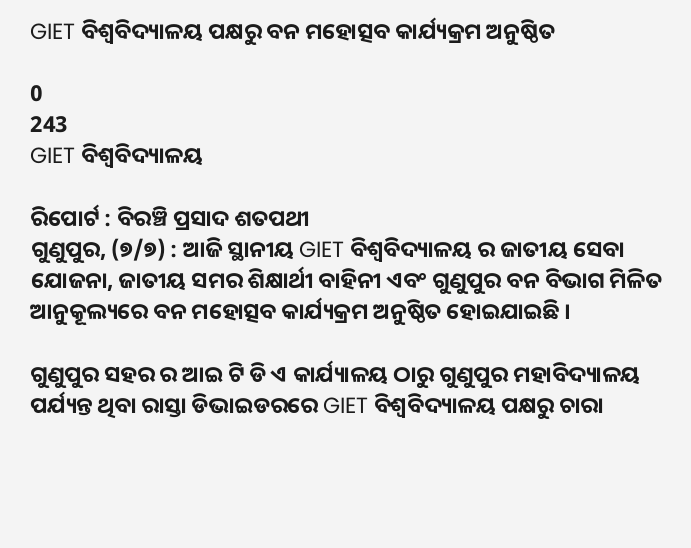GIET ବିଶ୍ଵବିଦ୍ୟାଳୟ ପକ୍ଷରୁ ବନ ମହୋତ୍ସବ କାର୍ଯ୍ୟକ୍ରମ ଅନୁଷ୍ଠିତ

0
243
GIET ବିଶ୍ଵବିଦ୍ୟାଳୟ

ରିପୋର୍ଟ : ବିରଞ୍ଚି ପ୍ରସାଦ ଶତପଥୀ
ଗୁଣୁପୁର, (୭/୭) : ଆଜି ସ୍ଥାନୀୟ GIET ବିଶ୍ଵବିଦ୍ୟାଳୟ ର ଜାତୀୟ ସେବା ଯୋଜନା, ଜାତୀୟ ସମର ଶିକ୍ଷାର୍ଥୀ ବାହିନୀ ଏବଂ ଗୁଣୁପୁର ବନ ବିଭାଗ ମିଳିତ ଆନୁକୂଲ୍ୟରେ ବନ ମହୋତ୍ସବ କାର୍ଯ୍ୟକ୍ରମ ଅନୁଷ୍ଠିତ ହୋଇଯାଇଛି ।

ଗୁଣୁପୁର ସହର ର ଆଇ ଟି ଡି ଏ କାର୍ଯ୍ୟାଳୟ ଠାରୁ ଗୁଣୁପୁର ମହାବିଦ୍ୟାଳୟ ପର୍ଯ୍ୟନ୍ତ ଥିବା ରାସ୍ତା ଡିଭାଇଡରରେ GIET ବିଶ୍ଵବିଦ୍ୟାଳୟ ପକ୍ଷରୁ ଚାରା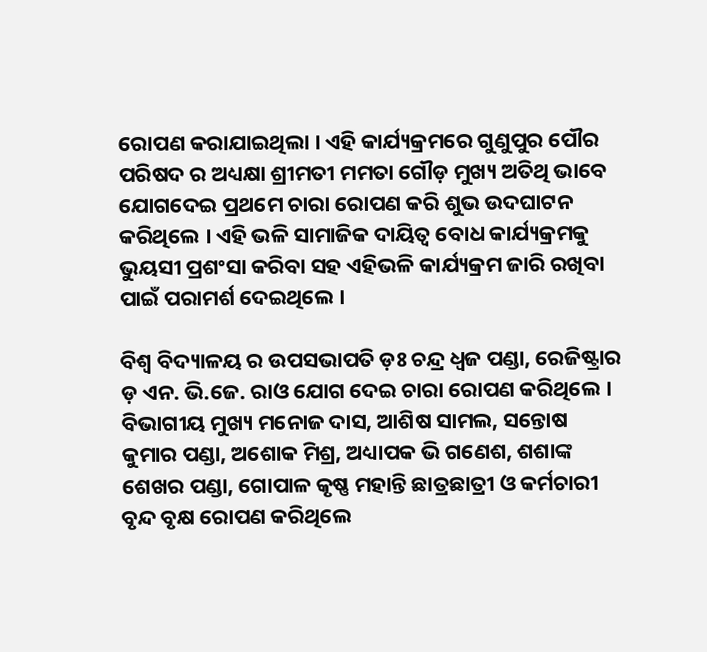ରୋପଣ କରାଯାଇଥିଲା । ଏହି କାର୍ଯ୍ୟକ୍ରମରେ ଗୁଣୁପୁର ପୌର ପରିଷଦ ର ଅଧ୍ୟକ୍ଷା ଶ୍ରୀମତୀ ମମତା ଗୌଡ଼ ମୁଖ୍ୟ ଅତିଥି ଭାବେ ଯୋଗଦେଇ ପ୍ରଥମେ ଚାରା ରୋପଣ କରି ଶୁଭ ଉଦଘାଟନ କରିଥିଲେ । ଏହି ଭଳି ସାମାଜିକ ଦାୟିତ୍ୱ ବୋଧ କାର୍ଯ୍ୟକ୍ରମକୁ ଭୁୟସୀ ପ୍ରଶଂସା କରିବା ସହ ଏହିଭଳି କାର୍ଯ୍ୟକ୍ରମ ଜାରି ରଖିବା ପାଇଁ ପରାମର୍ଶ ଦେଇଥିଲେ ।

ବିଶ୍ଵ ବିଦ୍ୟାଳୟ ର ଉପସଭାପତି ଡ଼ଃ ଚନ୍ଦ୍ର ଧ୍ୱଜ ପଣ୍ଡା, ରେଜିଷ୍ଟ୍ରାର ଡ଼ ଏନ. ଭି.ଜେ. ରାଓ ଯୋଗ ଦେଇ ଚାରା ରୋପଣ କରିଥିଲେ । ବିଭାଗୀୟ ମୁଖ୍ୟ ମନୋଜ ଦାସ, ଆଶିଷ ସାମଲ, ସନ୍ତୋଷ କୁମାର ପଣ୍ଡା, ଅଶୋକ ମିଶ୍ର, ଅଧ୍ୟାପକ ଭି ଗଣେଶ, ଶଶାଙ୍କ ଶେଖର ପଣ୍ଡା, ଗୋପାଳ କୃଷ୍ଣ ମହାନ୍ତି ଛାତ୍ରଛାତ୍ରୀ ଓ କର୍ମଚାରୀ ବୃନ୍ଦ ବୃକ୍ଷ ରୋପଣ କରିଥିଲେ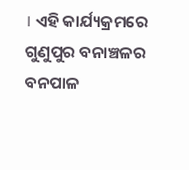। ଏହି କାର୍ଯ୍ୟକ୍ରମରେ ଗୁଣୁପୁର ବନାଞ୍ଚଳର ବନପାଳ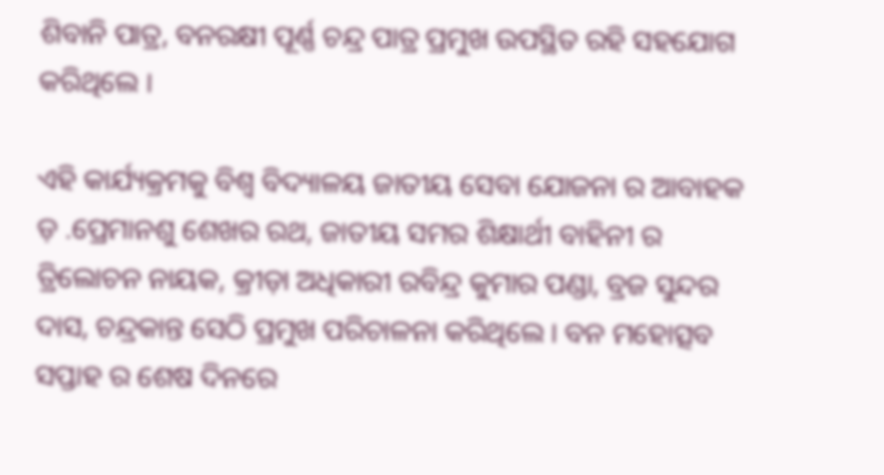ଶିବାନି ପାତ୍ର, ବନରକ୍ଷୀ ପୂର୍ଣ୍ଣ ଚନ୍ଦ୍ର ପାତ୍ର ପ୍ରମୁଖ ଉପସ୍ଥିତ ରହି ସହଯୋଗ କରିଥିଲେ ।

ଏହି କାର୍ଯ୍ୟକ୍ରମକୁ ବିଶ୍ଵ ବିଦ୍ୟାଳୟ ଜାତୀୟ ସେବା ଯୋଜନା ର ଆବାହକ ଡ଼ .ପ୍ରେମାନଶୁ ଶେଖର ରଥ, ଜାତୀୟ ସମର ଶିକ୍ଷାର୍ଥୀ ବାହିନୀ ର ତ୍ରିଲୋଚନ ନାୟକ, କ୍ରୀଡ଼ା ଅଧିକାରୀ ରବିନ୍ଦ୍ର କୁମାର ପଣ୍ଡା, ବ୍ରଜ ସୁନ୍ଦର ଦାସ, ଚନ୍ଦ୍ରକାନ୍ତ ସେଠି ପ୍ରମୁଖ ପରିଚାଳନା କରିଥିଲେ । ବନ ମହୋତ୍ସବ ସପ୍ତାହ ର ଶେଷ ଦିନରେ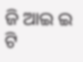ଜି ଆଇ ଇ ଟି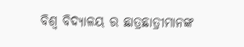ବିଶ୍ୱ ବିଦ୍ୟାଳୟ ର ଛାତ୍ରଛାତ୍ରୀମାନଙ୍କ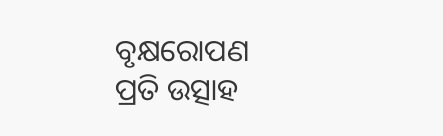ବୃକ୍ଷରୋପଣ ପ୍ରତି ଉତ୍ସାହ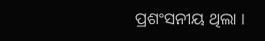ପ୍ରଶଂସନୀୟ ଥିଲା ।